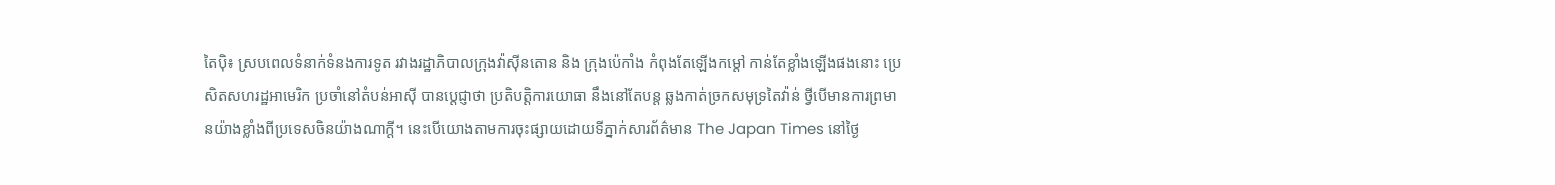តៃប៉ិ៖ ស្របពេលទំនាក់ទំនងការទូត រវាងរដ្ឋាភិបាលក្រុងវ៉ាស៊ីនតោន និង ក្រុងប៉េកាំង កំពុងតែឡើងកម្ដៅ កាន់តែខ្លាំងឡើងផងនោះ ប្រេសិតសហរដ្ឋអាមេរិក ប្រចាំនៅតំបន់អាស៊ី បានប្ដេជ្ញាថា ប្រតិបត្ដិការយោធា នឹងនៅតែបន្ដ ឆ្លងកាត់ច្រកសមុទ្រតៃវ៉ាន់ ថ្វីបើមានការព្រមានយ៉ាងខ្លាំងពីប្រទេសចិនយ៉ាងណាក្ដី។ នេះបើយោងតាមការចុះផ្សាយដោយទីភ្នាក់សារព័ត៌មាន The Japan Times នៅថ្ងៃ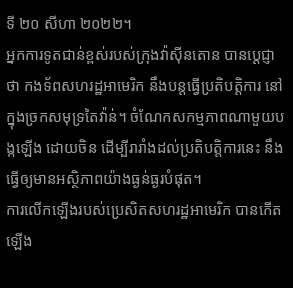ទី ២០ សីហា ២០២២។
អ្នកការទូតជាន់ខ្ពស់របស់ក្រុងវ៉ាស៊ីនតោន បានប្ដេជ្ញាថា កងទ័ពសហរដ្ឋអាមេរិក នឹងបន្ដធ្វើប្រតិបត្ដិការ នៅក្នុងច្រកសមុទ្រតៃវ៉ាន់។ ចំណែកសកម្មភាពណាមួយបង្កឡើង ដោយចិន ដើម្បីរារាំងដល់ប្រតិបត្ដិការនេះ នឹងធ្វើឲ្យមានអស្ថិភាពយ៉ាងធ្ងន់ធ្ងរបំផុត។
ការលើកឡើងរបស់ប្រេសិតសហរដ្ឋអាមេរិក បានកើតឡើង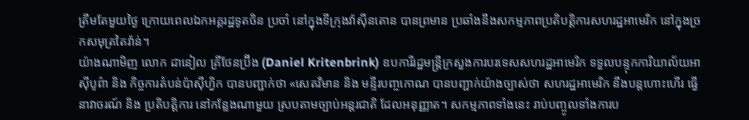ត្រឹមតែមួយថ្ងៃ ក្រោយពេលឯកអគ្គរដ្ឋទូតចិន ប្រចាំ នៅក្នុងទីក្រុងវ៉ាស៊ីនតោន បានព្រមាន ប្រឆាំងនឹងសកម្មភាពប្រតិបត្ដិការសហរដ្ឋអាមេរិក នៅក្នុងច្រកសមុត្រតៃវ៉ាន់។
យ៉ាងណាមិញ លោក ដានៀល គ្រីថែនប៊្រីង (Daniel Kritenbrink) ឧបការីរដ្ឋមន្រ្ដីក្រសួងការបរទេសសហរដ្ឋអាមេរិក ទទួលបន្ទុកការិយាល័យអាស៊ីបូព៌ា និង កិច្ចការតំបន់ប៉ាស៊ីហ្វិក បានបញ្ជាក់ថា «សេតវិមាន និង មន្ទីរបញ្ចកោណ បានបញ្ជាក់យ៉ាងច្បាស់ថា សហរដ្ឋអាមេរិក នឹងបន្ដហោះហើរ ធ្វើនាវាចរណ៍ និង ប្រតិបត្ដិការ នៅកន្លែងណាមួយ ស្របតាមច្បាប់អន្ដរជាតិ ដែលអនុញ្ញាត។ សកម្មភាពទាំងនេះ រាប់បញ្ចូលទាំងការប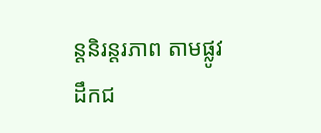ន្ដនិរន្ដរភាព តាមផ្លូវដឹកជ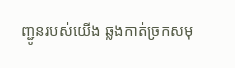ញ្ជូនរបស់យើង ឆ្លងកាត់ច្រកសមុ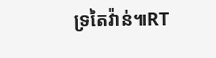ទ្រតៃវ៉ាន់៕RT